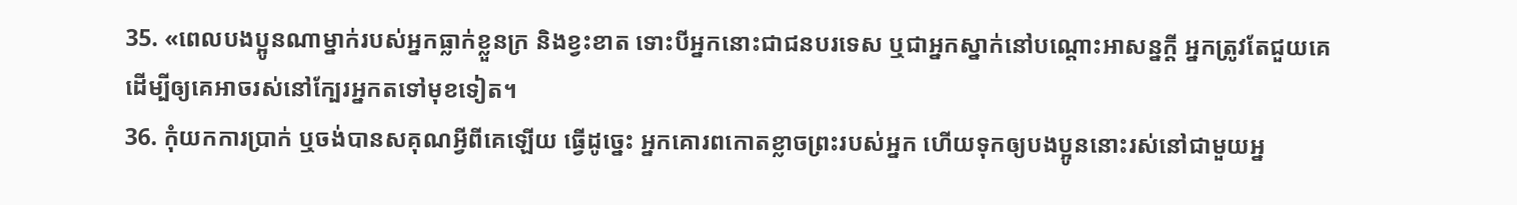35. «ពេលបងប្អូនណាម្នាក់របស់អ្នកធ្លាក់ខ្លួនក្រ និងខ្វះខាត ទោះបីអ្នកនោះជាជនបរទេស ឬជាអ្នកស្នាក់នៅបណ្ដោះអាសន្នក្ដី អ្នកត្រូវតែជួយគេ ដើម្បីឲ្យគេអាចរស់នៅក្បែរអ្នកតទៅមុខទៀត។
36. កុំយកការប្រាក់ ឬចង់បានសគុណអ្វីពីគេឡើយ ធ្វើដូច្នេះ អ្នកគោរពកោតខ្លាចព្រះរបស់អ្នក ហើយទុកឲ្យបងប្អូននោះរស់នៅជាមួយអ្ន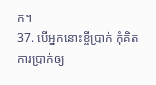ក។
37. បើអ្នកនោះខ្ចីប្រាក់ កុំគិតការប្រាក់ឲ្យ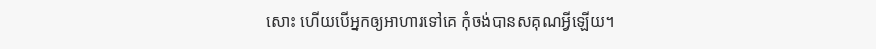សោះ ហើយបើអ្នកឲ្យអាហារទៅគេ កុំចង់បានសគុណអ្វីឡើយ។